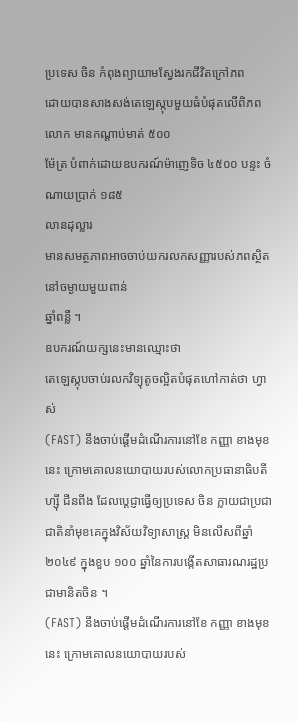ប្រទេស ចិន កំពុងព្យាយាមស្វែងរកជីវិតក្រៅភព
ដោយបានសាងសង់តេឡេស្កុបមួយធំបំផុតលើពិភពលោក មានកណ្ដាប់មាត់ ៥០០
ម៉ែត្រ បំពាក់ដោយឧបករណ៍ម៉ាញេទិច ៤៥០០ បន្ទះ ចំណាយប្រាក់ ១៨៥
លានដុល្លារ
មានសមត្ថភាពអាចចាប់យករលកសញ្ញារបស់ភពស្ថិតនៅចម្ងាយមួយពាន់
ឆ្នាំពន្លឺ ។
ឧបករណ៍យក្សនេះមានឈ្មោះថា
តេឡេស្កុបចាប់រលកវិទ្យុតូចល្អិតបំផុតហៅកាត់ថា ហ្វាស់
(FAST) នឹងចាប់ផ្ដើមដំណើរការនៅខែ កញ្ញា ខាងមុខនេះ ក្រោមគោលនយោបាយរបស់លោកប្រធានាធិបតី ហ្ស៊ី ជីនពីង ដែលប្ដេជ្ញាធ្វើឲ្យប្រទេស ចិន ក្លាយជាប្រជាជាតិនាំមុខគេក្នុងវិស័យវិទ្យាសាស្ត្រ មិនលើសពីឆ្នាំ ២០៤៩ ក្នុងខួប ១០០ ឆ្នាំនៃការបង្កើតសាធារណរដ្ឋប្រជាមានិតចិន ។
(FAST) នឹងចាប់ផ្ដើមដំណើរការនៅខែ កញ្ញា ខាងមុខនេះ ក្រោមគោលនយោបាយរបស់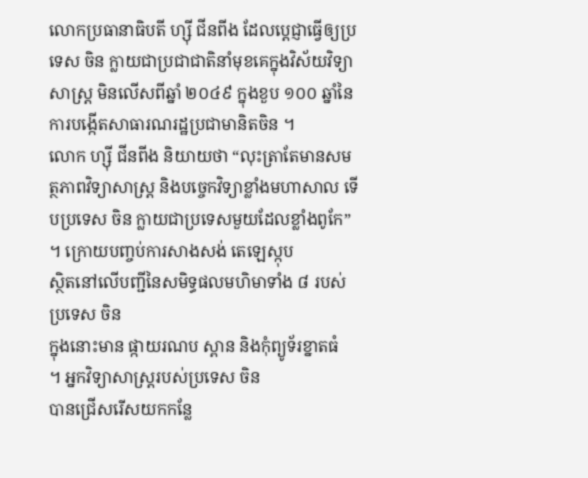លោកប្រធានាធិបតី ហ្ស៊ី ជីនពីង ដែលប្ដេជ្ញាធ្វើឲ្យប្រទេស ចិន ក្លាយជាប្រជាជាតិនាំមុខគេក្នុងវិស័យវិទ្យាសាស្ត្រ មិនលើសពីឆ្នាំ ២០៤៩ ក្នុងខួប ១០០ ឆ្នាំនៃការបង្កើតសាធារណរដ្ឋប្រជាមានិតចិន ។
លោក ហ្ស៊ី ជីនពីង និយាយថា “លុះត្រាតែមានសមត្ថភាពវិទ្យាសាស្ត្រ និងបច្ចេកវិទ្យាខ្លាំងមហាសាល ទើបប្រទេស ចិន ក្លាយជាប្រទេសមួយដែលខ្លាំងពូកែ”
។ ក្រោយបញ្ចប់ការសាងសង់ តេឡេស្កុប
ស្ថិតនៅលើបញ្ជីនៃសមិទ្ធផលមហិមាទាំង ៨ របស់ប្រទេស ចិន
ក្នុងនោះមាន ផ្កាយរណប ស្ពាន និងកុំព្យូទ័រខ្នាតធំ
។ អ្នកវិទ្យាសាស្ត្ររបស់ប្រទេស ចិន
បានជ្រើសរើសយកកន្លែ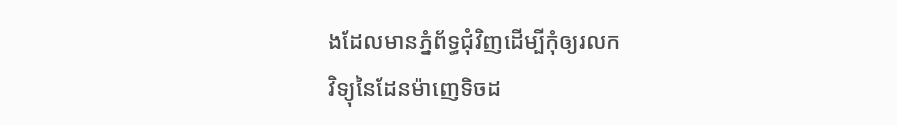ងដែលមានភ្នំព័ទ្ធជុំវិញដើម្បីកុំឲ្យរលក
វិទ្យុនៃដែនម៉ាញេទិចដ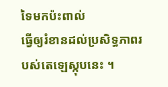ទៃមកប៉ះពាល់
ធ្វើឲ្យរំខានដល់ប្រសិទ្ធភាពរបស់តេឡេស្កុបនេះ ។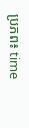ប្រភព៖ time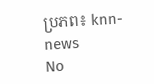ប្រភព៖ knn-news
No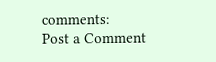comments:
Post a Comment